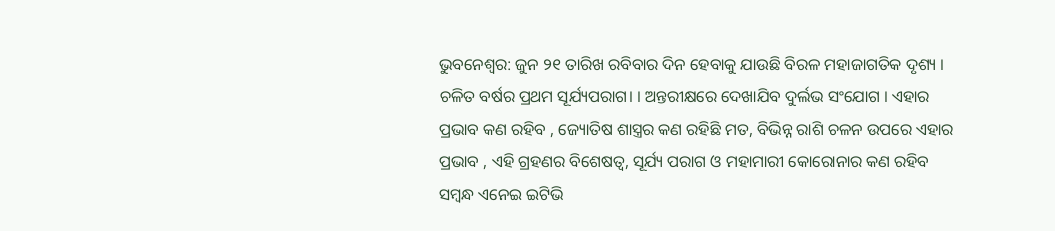ଭୁବନେଶ୍ବର: ଜୁନ ୨୧ ତାରିଖ ରବିବାର ଦିନ ହେବାକୁ ଯାଉଛି ବିରଳ ମହାଜାଗତିକ ଦୃଶ୍ୟ । ଚଳିତ ବର୍ଷର ପ୍ରଥମ ସୂର୍ଯ୍ୟପରାଗ। । ଅନ୍ତରୀକ୍ଷରେ ଦେଖାଯିବ ଦୁର୍ଲଭ ସଂଯୋଗ । ଏହାର ପ୍ରଭାବ କଣ ରହିବ , ଜ୍ୟୋତିଷ ଶାସ୍ତ୍ରର କଣ ରହିଛି ମତ, ବିଭିନ୍ନ ରାଶି ଚଳନ ଉପରେ ଏହାର ପ୍ରଭାବ , ଏହି ଗ୍ରହଣର ବିଶେଷତ୍ବ, ସୂର୍ଯ୍ୟ ପରାଗ ଓ ମହାମାରୀ କୋରୋନାର କଣ ରହିବ ସମ୍ବନ୍ଧ ଏନେଇ ଇଟିଭି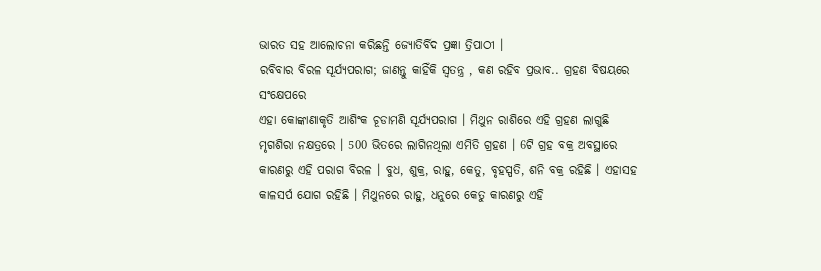ଭାରତ ସହ ଆଲୋଚନା କରିଛନ୍ତି ଜ୍ଯୋତିର୍ବିଦ ପ୍ରଜ୍ଞା ତ୍ରିପାଠୀ ।
ରବିବାର ବିରଳ ସୂର୍ଯ୍ୟପରାଗ; ଜାଣନ୍ତୁ କାହିଁକି ସ୍ବତନ୍ତ୍ର , କଣ ରହିବ ପ୍ରଭାବ.. ଗ୍ରହଣ ବିଷୟରେ ସଂକ୍ଷେପରେ
ଏହା କୋଙ୍କାଣାକୃତି ଆଶିଂକ ଚୂଡାମଣି ସୂର୍ଯ୍ୟପରାଗ । ମିଥୁନ ରାଶିରେ ଏହି ଗ୍ରହଣ ଲାଗୁଛି ମୃଗଶିରା ନକ୍ଷତ୍ରରେ । 500 ଭିତରେ ଲାଗିନଥିଲା ଏମିତି ଗ୍ରହଣ । 6ଟି ଗ୍ରହ ବକ୍ର ଅବସ୍ଥାରେ କାରଣରୁ ଏହି ପରାଗ ବିରଳ । ବୁଧ, ଶୁକ୍ର, ରାହୁ, କେତୁ, ବୃହସ୍ପତି, ଶନି ବକ୍ର ରହିଛି । ଏହାସହ କାଳସର୍ପ ଯୋଗ ରହିଛି । ମିଥୁନରେ ରାହୁ, ଧନୁରେ କେତୁ କାରଣରୁ ଏହି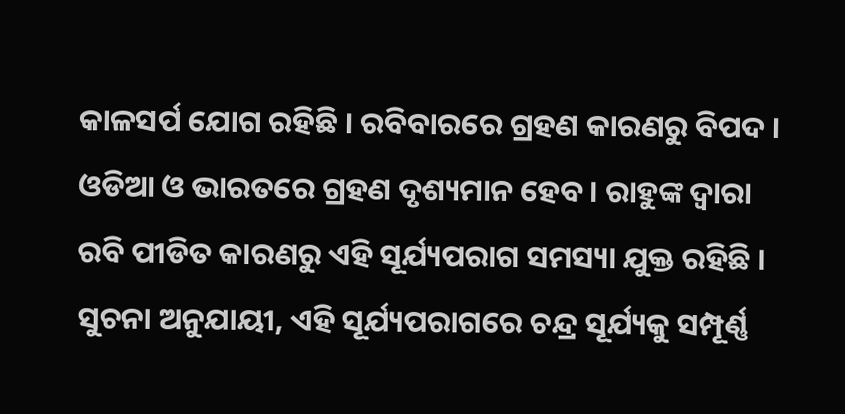କାଳସର୍ପ ଯୋଗ ରହିଛି । ରବିବାରରେ ଗ୍ରହଣ କାରଣରୁ ବିପଦ । ଓଡିଆ ଓ ଭାରତରେ ଗ୍ରହଣ ଦୃଶ୍ୟମାନ ହେବ । ରାହୁଙ୍କ ଦ୍ବାରା ରବି ପୀଡିତ କାରଣରୁ ଏହି ସୂର୍ଯ୍ୟପରାଗ ସମସ୍ୟା ଯୁକ୍ତ ରହିଛି । ସୁଚନା ଅନୁଯାୟୀ, ଏହି ସୂର୍ଯ୍ୟପରାଗରେ ଚନ୍ଦ୍ର ସୂର୍ଯ୍ୟକୁ ସମ୍ପୂର୍ଣ୍ଣ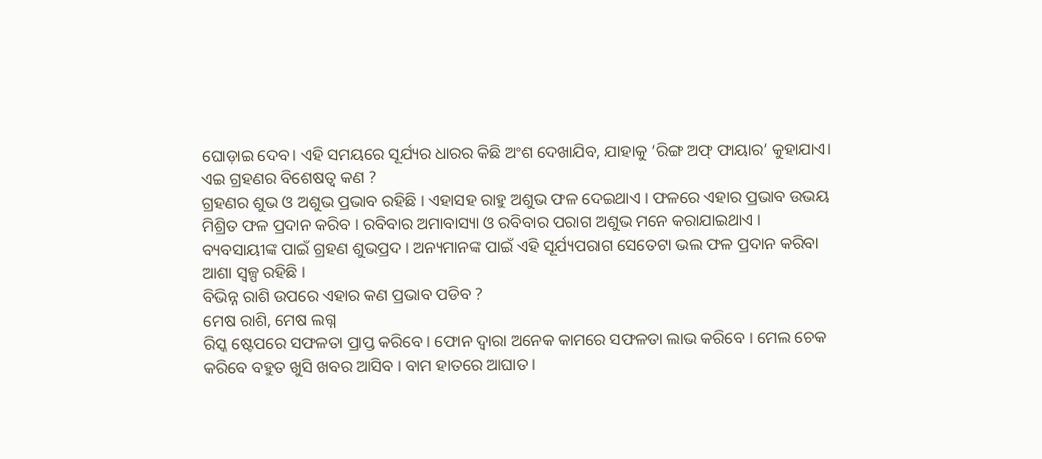ଘୋଡ଼ାଇ ଦେବ। ଏହି ସମୟରେ ସୂର୍ଯ୍ୟର ଧାରର କିଛି ଅଂଶ ଦେଖାଯିବ, ଯାହାକୁ ‘ରିଙ୍ଗ ଅଫ୍ ଫାୟାର’ କୁହାଯାଏ।
ଏଇ ଗ୍ରହଣର ବିଶେଷତ୍ବ କଣ ?
ଗ୍ରହଣର ଶୁଭ ଓ ଅଶୁଭ ପ୍ରଭାବ ରହିଛି । ଏହାସହ ରାହୁ ଅଶୁଭ ଫଳ ଦେଇଥାଏ । ଫଳରେ ଏହାର ପ୍ରଭାବ ଉଭୟ ମିଶ୍ରିତ ଫଳ ପ୍ରଦାନ କରିବ । ରବିବାର ଅମାବାସ୍ୟା ଓ ରବିବାର ପରାଗ ଅଶୁଭ ମନେ କରାଯାଇଥାଏ । ବ୍ୟବସାୟୀଙ୍କ ପାଇଁ ଗ୍ରହଣ ଶୁଭପ୍ରଦ । ଅନ୍ୟମାନଙ୍କ ପାଇଁ ଏହି ସୂର୍ଯ୍ୟପରାଗ ସେତେଟା ଭଲ ଫଳ ପ୍ରଦାନ କରିବା ଆଶା ସ୍ବଳ୍ପ ରହିଛି ।
ବିଭିନ୍ନ ରାଶି ଉପରେ ଏହାର କଣ ପ୍ରଭାବ ପଡିବ ?
ମେଷ ରାଶି, ମେଷ ଲଗ୍ନ
ରିସ୍କ ଷ୍ଟେପରେ ସଫଳତା ପ୍ରାପ୍ତ କରିବେ । ଫୋନ ଦ୍ବାରା ଅନେକ କାମରେ ସଫଳତା ଲାଭ କରିବେ । ମେଲ ଚେକ କରିବେ ବହୁତ ଖୁସି ଖବର ଆସିବ । ବାମ ହାତରେ ଆଘାତ ।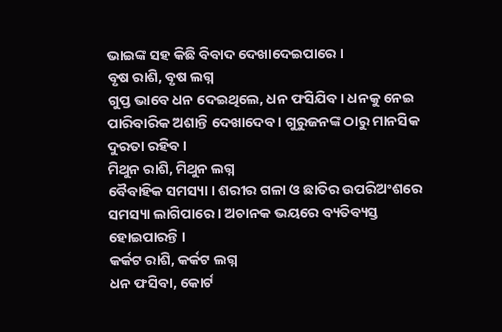ଭାଇଙ୍କ ସହ କିଛି ବିବାଦ ଦେଖାଦେଇପାରେ ।
ବୃଷ ରାଶି, ବୃଷ ଲଗ୍ନ
ଗୁପ୍ତ ଭାବେ ଧନ ଦେଇଥିଲେ, ଧନ ଫସିଯିବ । ଧନକୁ ନେଇ ପାରିବାରିକ ଅଶାନ୍ତି ଦେଖାଦେବ । ଗୁରୁଜନଙ୍କ ଠାରୁ ମାନସିକ ଦୁରତା ରହିବ ।
ମିଥୁନ ରାଶି, ମିଥୁନ ଲଗ୍ନ
ବୈବାହିକ ସମସ୍ୟା । ଶରୀର ଗଳା ଓ ଛାତିର ଉପରିଅଂଶରେ ସମସ୍ୟା ଲାଗିପାରେ । ଅଚାନକ ଭୟରେ ବ୍ୟତିବ୍ୟସ୍ତ ହୋଇପାରନ୍ତି ।
କର୍କଟ ରାଶି, କର୍କଟ ଲଗ୍ନ
ଧନ ଫସିବା, କୋର୍ଟ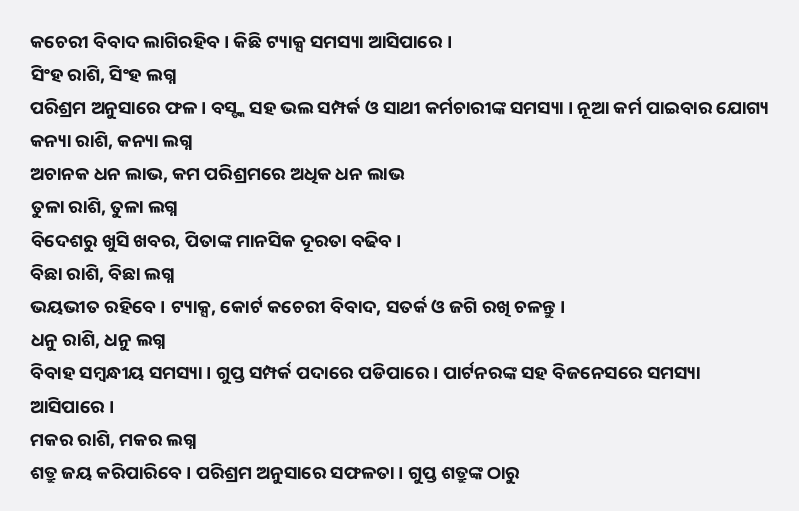କଚେରୀ ବିବାଦ ଲାଗିରହିବ । କିଛି ଟ୍ୟାକ୍ସ ସମସ୍ୟା ଆସିପାରେ ।
ସିଂହ ରାଶି, ସିଂହ ଲଗ୍ନ
ପରିଶ୍ରମ ଅନୁସାରେ ଫଳ । ବସ୍ଙ୍କ ସହ ଭଲ ସମ୍ପର୍କ ଓ ସାଥୀ କର୍ମଚାରୀଙ୍କ ସମସ୍ୟା । ନୂଆ କର୍ମ ପାଇବାର ଯୋଗ୍ୟ
କନ୍ୟା ରାଶି, କନ୍ୟା ଲଗ୍ନ
ଅଚାନକ ଧନ ଲାଭ, କମ ପରିଶ୍ରମରେ ଅଧିକ ଧନ ଲାଭ
ତୁଳା ରାଶି, ତୁଳା ଲଗ୍ନ
ବିଦେଶରୁ ଖୁସି ଖବର, ପିତାଙ୍କ ମାନସିକ ଦୂରତା ବଢିବ ।
ବିଛା ରାଶି, ବିଛା ଲଗ୍ନ
ଭୟଭୀତ ରହିବେ । ଟ୍ୟାକ୍ସ, କୋର୍ଟ କଚେରୀ ବିବାଦ, ସତର୍କ ଓ ଜଗି ରଖି ଚଳନ୍ତୁ ।
ଧନୁ ରାଶି, ଧନୁ ଲଗ୍ନ
ବିବାହ ସମ୍ବନ୍ଧୀୟ ସମସ୍ୟା । ଗୁପ୍ତ ସମ୍ପର୍କ ପଦାରେ ପଡିପାରେ । ପାର୍ଟନରଙ୍କ ସହ ବିଜନେସରେ ସମସ୍ୟା ଆସିପାରେ ।
ମକର ରାଶି, ମକର ଲଗ୍ନ
ଶତ୍ରୁ ଜୟ କରିପାରିବେ । ପରିଶ୍ରମ ଅନୁସାରେ ସଫଳତା । ଗୁପ୍ତ ଶତ୍ରୁଙ୍କ ଠାରୁ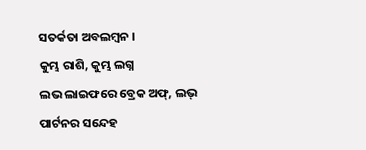ସତର୍କତା ଅବଲମ୍ବନ ।
କୁମ୍ଭ ରାଶି, କୁମ୍ଭ ଲଗ୍ନ
ଲଭ ଲାଇଫରେ ବ୍ରେକ ଅଫ୍, ଲଭ୍ ପାର୍ଟନର ସନ୍ଦେହ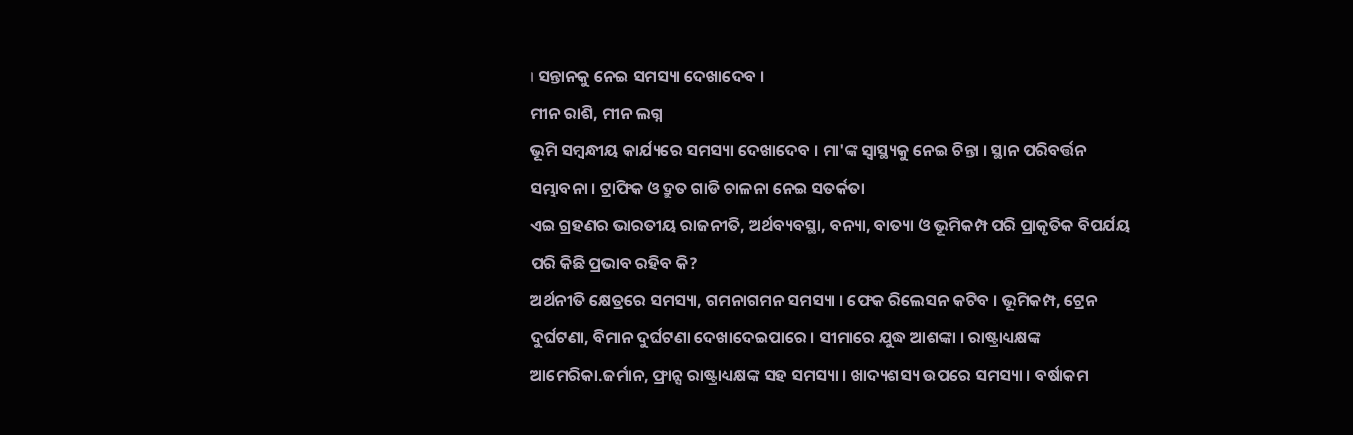। ସନ୍ତାନକୁ ନେଇ ସମସ୍ୟା ଦେଖାଦେବ ।
ମୀନ ରାଶି, ମୀନ ଲଗ୍ନ
ଭୂମି ସମ୍ବନ୍ଧୀୟ କାର୍ଯ୍ୟରେ ସମସ୍ୟା ଦେଖାଦେବ । ମା'ଙ୍କ ସ୍ବାସ୍ଥ୍ୟକୁ ନେଇ ଚିନ୍ତା । ସ୍ଥାନ ପରିବର୍ତ୍ତନ ସମ୍ଭାବନା । ଟ୍ରାଫିକ ଓ ଦ୍ରୁତ ଗାଡି ଚାଳନା ନେଇ ସତର୍କତା
ଏଇ ଗ୍ରହଣର ଭାରତୀୟ ରାଜନୀତି, ଅର୍ଥବ୍ୟବସ୍ଥା, ବନ୍ୟା, ବାତ୍ୟା ଓ ଭୂମିକମ୍ପ ପରି ପ୍ରାକୃତିକ ବିପର୍ଯୟ ପରି କିଛି ପ୍ରଭାବ ରହିବ କି?
ଅର୍ଥନୀତି କ୍ଷେତ୍ରରେ ସମସ୍ୟା, ଗମନାଗମନ ସମସ୍ୟା । ଫେକ ରିଲେସନ କଟିବ । ଭୂମିକମ୍ପ, ଟ୍ରେନ ଦୁର୍ଘଟଣା, ବିମାନ ଦୁର୍ଘଟଣା ଦେଖାଦେଇପାରେ । ସୀମାରେ ଯୁଦ୍ଧ ଆଶଙ୍କା । ରାଷ୍ଟ୍ରାଧ୍ୟକ୍ଷଙ୍କ ଆମେରିକା.ଜର୍ମାନ, ଫ୍ରାନ୍ସ ରାଷ୍ଟ୍ରାଧ୍ୟକ୍ଷଙ୍କ ସହ ସମସ୍ୟା । ଖାଦ୍ୟଶସ୍ୟ ଉପରେ ସମସ୍ୟା । ବର୍ଷାକମ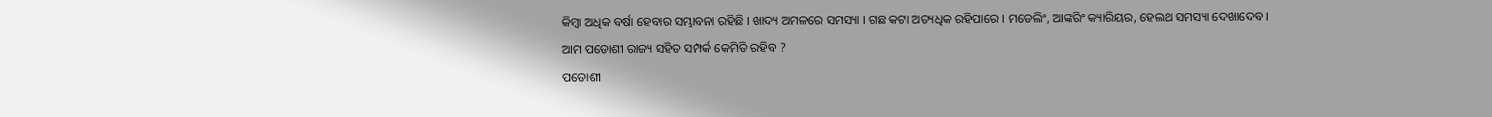କିମ୍ବା ଅଧିକ ବର୍ଷା ହେବାର ସମ୍ଭାବନା ରହିଛି । ଖାଦ୍ୟ ଅମଳରେ ସମସ୍ୟା । ଗଛ କଟା ଅତ୍ୟଧିକ ରହିପାରେ । ମଡେଲିଂ, ଆଙ୍କରିଂ କ୍ୟାରିୟର, ହେଲଥ ସମସ୍ୟା ଦେଖାଦେବ ।
ଆମ ପଡୋଶୀ ରାଜ୍ୟ ସହିତ ସମ୍ପର୍କ କେମିତି ରହିବ ?
ପଡୋଶୀ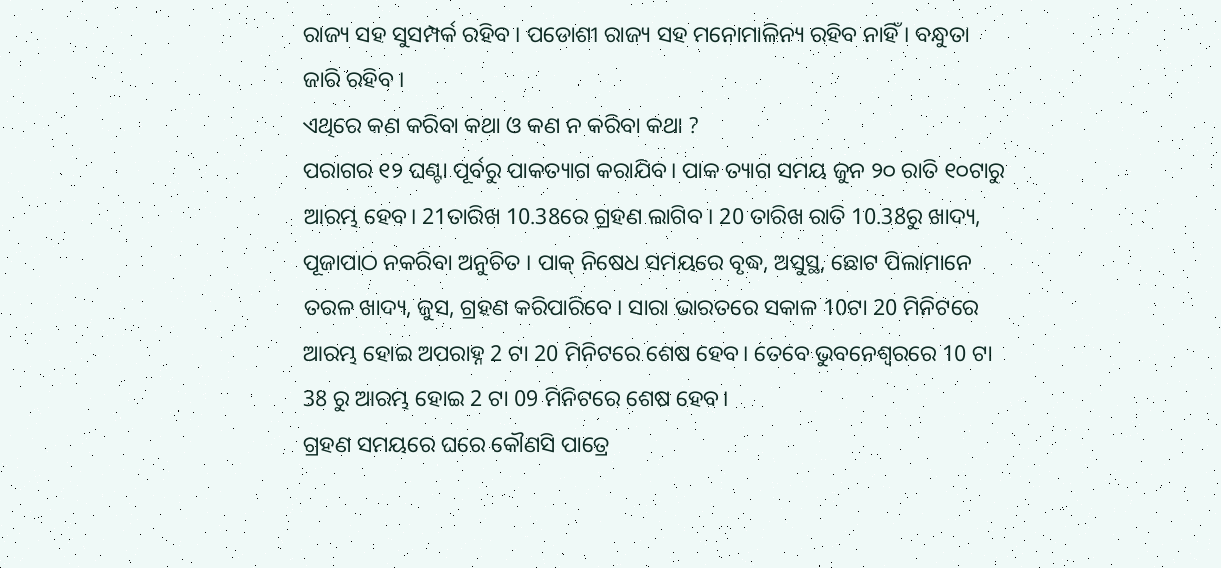ରାଜ୍ୟ ସହ ସୁସମ୍ପର୍କ ରହିବ । ପଡୋଶୀ ରାଜ୍ୟ ସହ ମନୋମାଳିନ୍ୟ ରହିବ ନାହିଁ । ବନ୍ଧୁତା ଜାରି ରହିବ ।
ଏଥିରେ କଣ କରିବା କଥା ଓ କଣ ନ କରିବା କଥା ?
ପରାଗର ୧୨ ଘଣ୍ଟା ପୂର୍ବରୁ ପାକତ୍ୟାଗ କରାଯିବ। ପାକ ତ୍ୟାଗ ସମୟ ଜୁନ ୨୦ ରାତି ୧୦ଟାରୁ ଆରମ୍ଭ ହେବ। 21ତାରିଖ 10.38ରେ ଗ୍ରହଣ ଲାଗିବ । 20 ତାରିଖ ରାତି 10.38ରୁ ଖାଦ୍ୟ, ପୂଜାପାଠ ନକରିବା ଅନୁଚିତ । ପାକ୍ ନିଷେଧ ସମୟରେ ବୃଦ୍ଧ, ଅସୁସ୍ଥ, ଛୋଟ ପିଲାମାନେ ତରଳ ଖାଦ୍ୟ, ଜୁସ, ଗ୍ରହଣ କରିପାରିବେ । ସାରା ଭାରତରେ ସକାଳ 10ଟା 20 ମିନିଟରେ ଆରମ୍ଭ ହୋଇ ଅପରାହ୍ନ 2 ଟା 20 ମିନିଟରେ ଶେଷ ହେବ। ତେବେ ଭୁବନେଶ୍ୱରରେ 10 ଟା 38 ରୁ ଆରମ୍ଭ ହୋଇ 2 ଟା 09 ମିନିଟରେ ଶେଷ ହେବ।
ଗ୍ରହଣ ସମୟରେ ଘରେ କୌଣସି ପାତ୍ରେ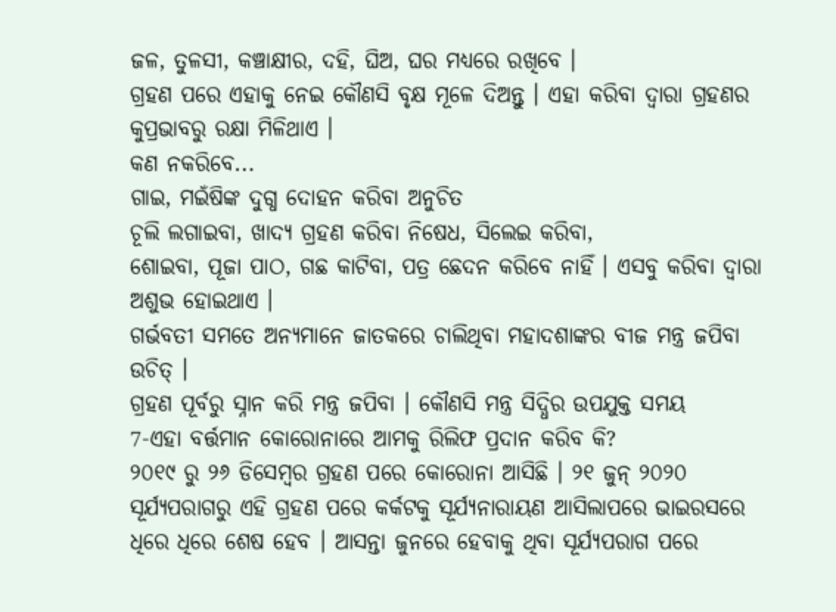ଜଳ, ତୁଳସୀ, କଞ୍ଚାକ୍ଷୀର, ଦହି, ଘିଅ, ଘର ମଧ୍ୟରେ ରଖିବେ ।
ଗ୍ରହଣ ପରେ ଏହାକୁ ନେଇ କୌଣସି ବୃକ୍ଷ ମୂଳେ ଦିଅନ୍ତୁ । ଏହା କରିବା ଦ୍ବାରା ଗ୍ରହଣର କୁପ୍ରଭାବରୁ ରକ୍ଷା ମିଳିଥାଏ ।
କଣ ନକରିବେ...
ଗାଇ, ମଇଁଷିଙ୍କ ଦୁଗ୍ଧ ଦୋହନ କରିବା ଅନୁଚିତ
ଚୂଲି ଲଗାଇବା, ଖାଦ୍ୟ ଗ୍ରହଣ କରିବା ନିଷେଧ, ସିଲେଇ କରିବା,
ଶୋଇବା, ପୂଜା ପାଠ, ଗଛ କାଟିବା, ପତ୍ର ଛେଦନ କରିବେ ନାହିଁ । ଏସବୁ କରିବା ଦ୍ବାରା ଅଶୁଭ ହୋଇଥାଏ ।
ଗର୍ଭବତୀ ସମତେ ଅନ୍ୟମାନେ ଜାତକରେ ଚାଲିଥିବା ମହାଦଶାଙ୍କର ବୀଜ ମନ୍ତ୍ର ଜପିବା ଉଚିତ୍ ।
ଗ୍ରହଣ ପୂର୍ବରୁ ସ୍ନାନ କରି ମନ୍ତ୍ର ଜପିବା । କୌଣସି ମନ୍ତ୍ର ସିଦ୍ଧିର ଉପଯୁକ୍ତ ସମୟ
7-ଏହା ବର୍ତ୍ତମାନ କୋରୋନାରେ ଆମକୁ ରିଲିଫ ପ୍ରଦାନ କରିବ କି?
୨୦୧୯ ରୁ ୨୬ ଡିସେମ୍ବର ଗ୍ରହଣ ପରେ କୋରୋନା ଆସିଛି । ୨୧ ଜୁନ୍ ୨୦୨୦ ସୂର୍ଯ୍ୟପରାଗରୁ ଏହି ଗ୍ରହଣ ପରେ କର୍କଟକୁ ସୂର୍ଯ୍ୟନାରାୟଣ ଆସିଲାପରେ ଭାଇରସରେ ଧିରେ ଧିରେ ଶେଷ ହେବ । ଆସନ୍ତା ଜୁନରେ ହେବାକୁ ଥିବା ସୂର୍ଯ୍ୟପରାଗ ପରେ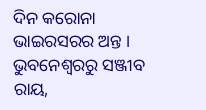ଦିନ କରୋନା ଭାଇରସରର ଅନ୍ତ ।
ଭୁବନେଶ୍ୱରରୁ ସଞ୍ଜୀବ ରାୟ,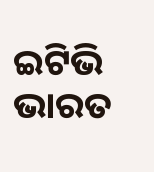ଇଟିଭି ଭାରତ